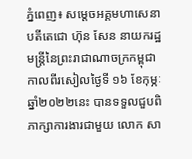ភ្នំពេញ៖ សម្ដេចអគ្គមហាសេនាបតីតេជោ ហ៊ុន សែន នាយករដ្ឋមន្ត្រីនៃព្រះរាជាណាចក្រកម្ពុជា កាលពីរសៀលថ្ងៃទី ១៦ ខែកុម្ភៈ ឆ្នាំ២០២២នេះ បានទទួលជួបពិភាក្សាការងារជាមួយ លោក សា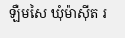ឡឺមសៃ ឃុំម៉ាសុីត រ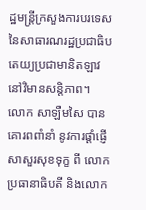ដ្ឋមន្ត្រីក្រសួងការបរទេសនៃសាធារណរដ្ឋប្រជាធិបតេយ្យប្រជាមានិតឡាវ នៅវិមានសន្តិភាព។
លោក សាឡឺមសៃ បានគោរពពាំនាំ នូវការផ្ដាំផ្ញើសាសួរសុខទុក្ខ ពី លោកប្រធានាធិបតី និងលោក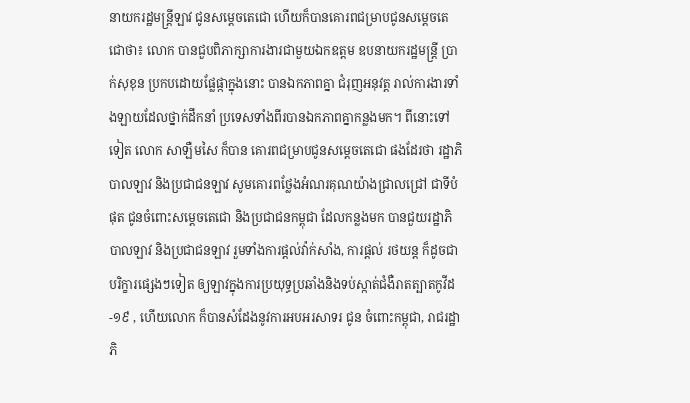នាយករដ្ឋមន្ត្រីឡាវ ជូនសម្ដេចតេជោ ហើយក៏បានគោរពជម្រាបជូនសម្ដេចតេជោថា៖ លោក បានជួបពិភាក្សាការងារជាមួយឯកឧត្តម ឧបនាយករដ្ឋមន្ត្រី ប្រាក់សុខុន ប្រកបដោយផ្លែផ្កាក្នុងនោះ បានឯកភាពគ្នា ជំរុញអនុវត្ត រាល់ការងារទាំងឡាយដែលថ្នាក់ដឹកនាំ ប្រទេសទាំងពីរបានឯកភាពគ្នាកន្លងមក។ ពីនោះទៅទៀត លោក សាឡឺមសៃ ក៏បាន គោរពជម្រាបជូនសម្ដេចតេជោ ផងដែរថា រដ្ឋាភិបាលឡាវ និងប្រជាជនឡាវ សូមគោរពថ្លែងអំណរគុណយ៉ាងជ្រាលជ្រៅ ជាទីបំផុត ជូនចំពោះសម្ដេចតេជោ និងប្រជាជនកម្ពុជា ដែលកន្លងមក បានជួយរដ្ឋាភិបាលឡាវ និងប្រជាជនឡាវ រួមទាំងការផ្ដល់វ៉ាក់សាំង, ការផ្ដល់ រថយន្ត ក៏ដូចជា បរិក្ខារផ្សេងៗទៀត ឲ្យឡាវក្នុងការប្រយុទ្ធប្រឆាំងនិងទប់ស្កាត់ជំងឺរាតត្បាតកូវីដ-១៩ , ហើយលោក ក៏បានសំដែងនូវការអបអរសាទរ ជូន ចំពោះកម្ពុជា, រាជរដ្ឋាភិ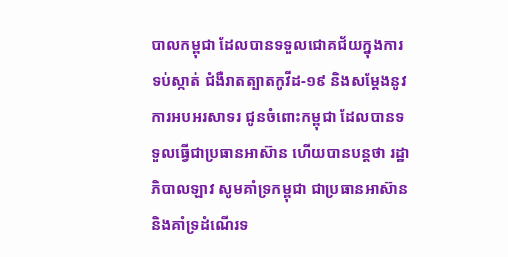បាលកម្ពុជា ដែលបានទទួលជោគជ័យក្នុងការទប់ស្កាត់ ជំងឺរាតត្បាតកូវីដ-១៩ និងសម្ដែងនូវការអបអរសាទរ ជូនចំពោះកម្ពុជា ដែលបានទទួលធ្វើជាប្រធានអាស៊ាន ហើយបានបន្តថា រដ្ឋាភិបាលឡាវ សូមគាំទ្រកម្ពុជា ជាប្រធានអាស៊ាន និងគាំទ្រដំណើរទ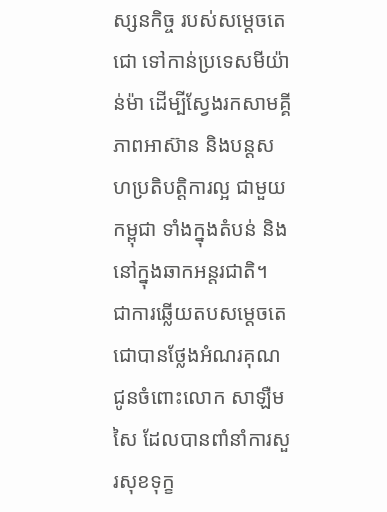ស្សនកិច្ច របស់សម្ដេចតេជោ ទៅកាន់ប្រទេសមីយ៉ាន់ម៉ា ដើម្បីស្វែងរកសាមគ្គីភាពអាស៊ាន និងបន្តសហប្រតិបត្តិការល្អ ជាមួយកម្ពុជា ទាំងក្នុងតំបន់ និងនៅក្នុងឆាកអន្តរជាតិ។
ជាការឆ្លើយតបសម្ដេចតេជោបានថ្លែងអំណរគុណ ជូនចំពោះលោក សាឡឺមសៃ ដែលបានពាំនាំការសួរសុខទុក្ខ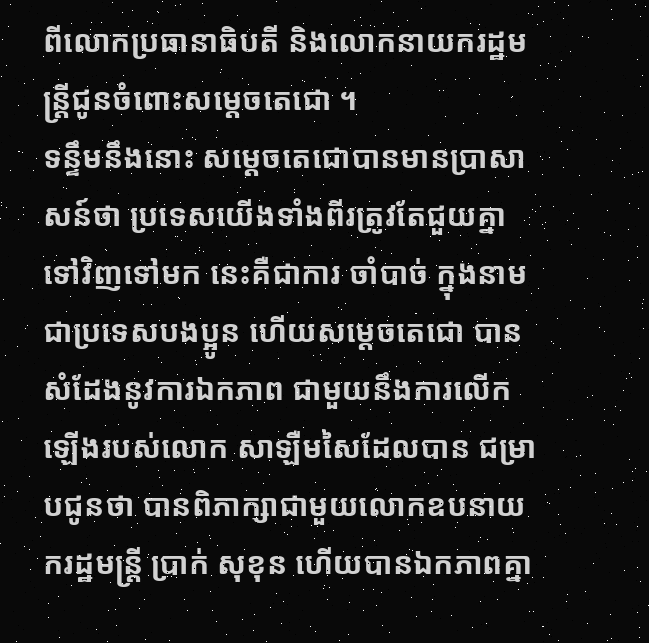ពីលោកប្រធានាធិបតី និងលោកនាយករដ្ឋមន្ត្រីជូនចំពោះសម្ដេចតេជោ ។
ទន្ទឹមនឹងនោះ សម្ដេចតេជោបានមានប្រាសាសន៍ថា ប្រទេសយើងទាំងពីរត្រូវតែជួយគ្នាទៅវិញទៅមក នេះគឺជាការ ចាំបាច់ ក្នុងនាមជាប្រទេសបងប្អូន ហើយសម្ដេចតេជោ បានសំដែងនូវការឯកភាព ជាមួយនឹងការលើកឡើងរបស់លោក សាឡឺមសៃដែលបាន ជម្រាបជូនថា បានពិភាក្សាជាមួយលោកឧបនាយករដ្ឋមន្ត្រី ប្រាក់ សុខុន ហើយបានឯកភាពគ្នា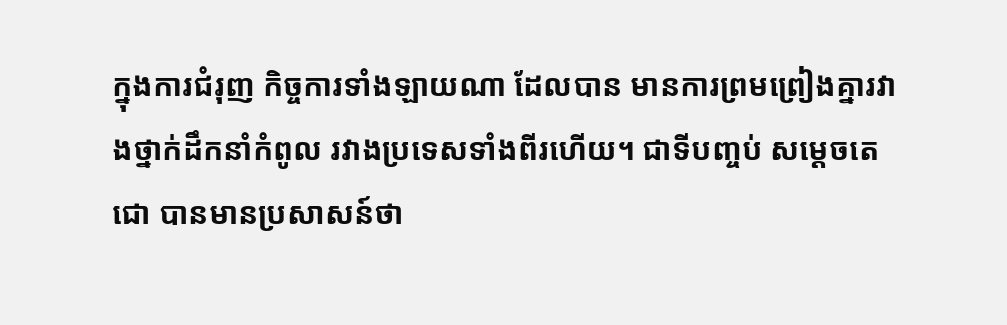ក្នុងការជំរុញ កិច្ចការទាំងឡាយណា ដែលបាន មានការព្រមព្រៀងគ្នារវាងថ្នាក់ដឹកនាំកំពូល រវាងប្រទេសទាំងពីរហើយ។ ជាទីបញ្ចប់ សម្ដេចតេជោ បានមានប្រសាសន៍ថា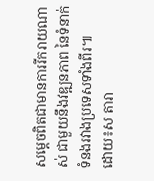សម្ដេចពិតជាមានការរីករាយណាស់ ជាមួយនឹងវឌ្ឍនភាព នៃទំនាក់ទំនងរវាងប្រទេសទាំងពីរ៕
ដោយ៖ស តារា